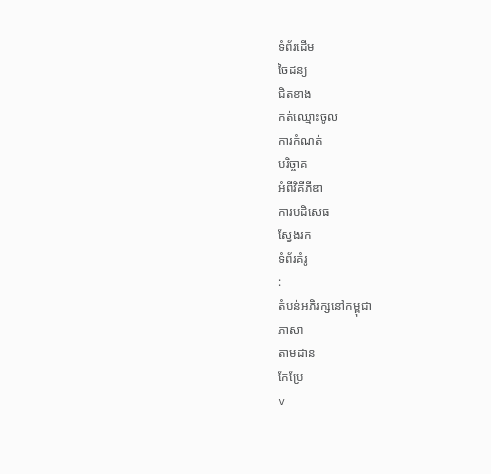ទំព័រដើម
ចៃដន្យ
ជិតខាង
កត់ឈ្មោះចូល
ការកំណត់
បរិច្ចាគ
អំពីវិគីភីឌា
ការបដិសេធ
ស្វែងរក
ទំព័រគំរូ
:
តំបន់អភិរក្សនៅកម្ពុជា
ភាសា
តាមដាន
កែប្រែ
v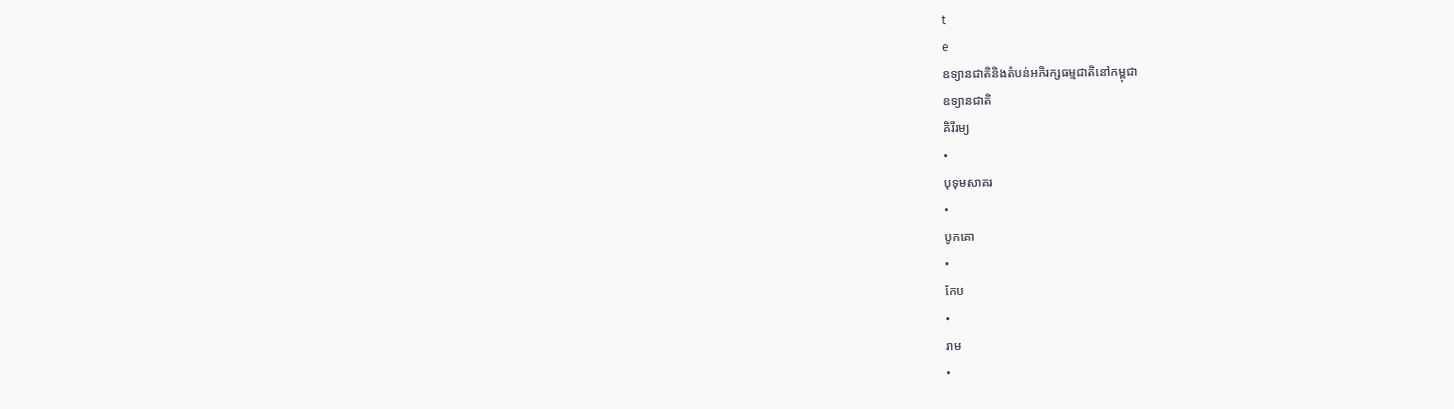t
e
ឧទ្យានជាតិនិងតំបន់អភិរក្សធម្មជាតិនៅកម្ពុជា
ឧទ្យានជាតិ
គិរីរម្យ
•
បុទុមសាគរ
•
បូកគោ
•
កែប
•
រាម
•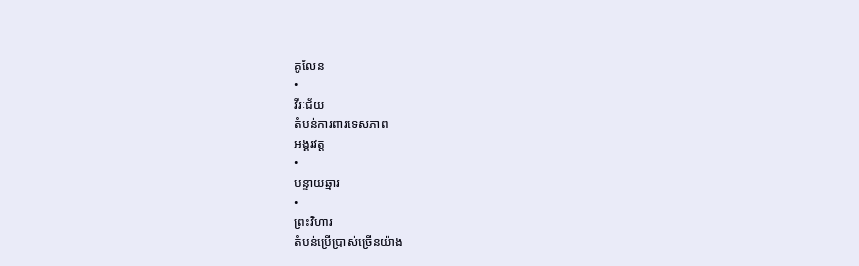គូលែន
•
វីរៈជ័យ
តំបន់ការពារទេសភាព
អង្គរវត្ត
•
បន្ទាយឆ្មារ
•
ព្រះវិហារ
តំបន់ប្រើប្រាស់ច្រើនយ៉ាង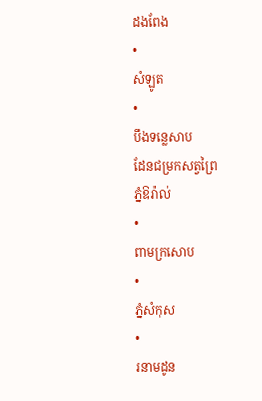ដងពែង
•
សំឡូត
•
បឹងទន្លេសាប
ដែនជម្រកសត្វព្រៃ
ភ្នំឱរ៉ាល់
•
ពាមក្រសោប
•
ភ្នំសំកុស
•
រនាមដូន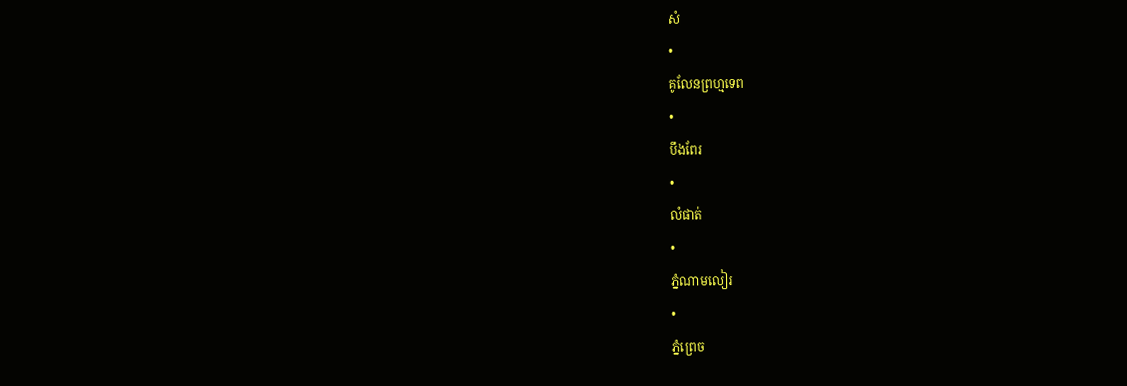សំ
•
គូលែនព្រហ្មទេព
•
បឹងពែរ
•
លំផាត់
•
ភ្នំណាមលៀរ
•
ភ្នំព្រេច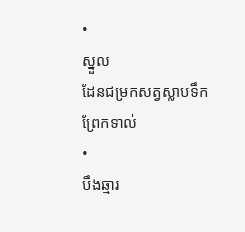•
ស្នួល
ដែនជម្រកសត្វស្លាបទឹក
ព្រែកទាល់
•
បឹងឆ្មារ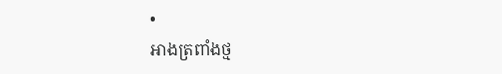•
អាងត្រពាំងថ្ម